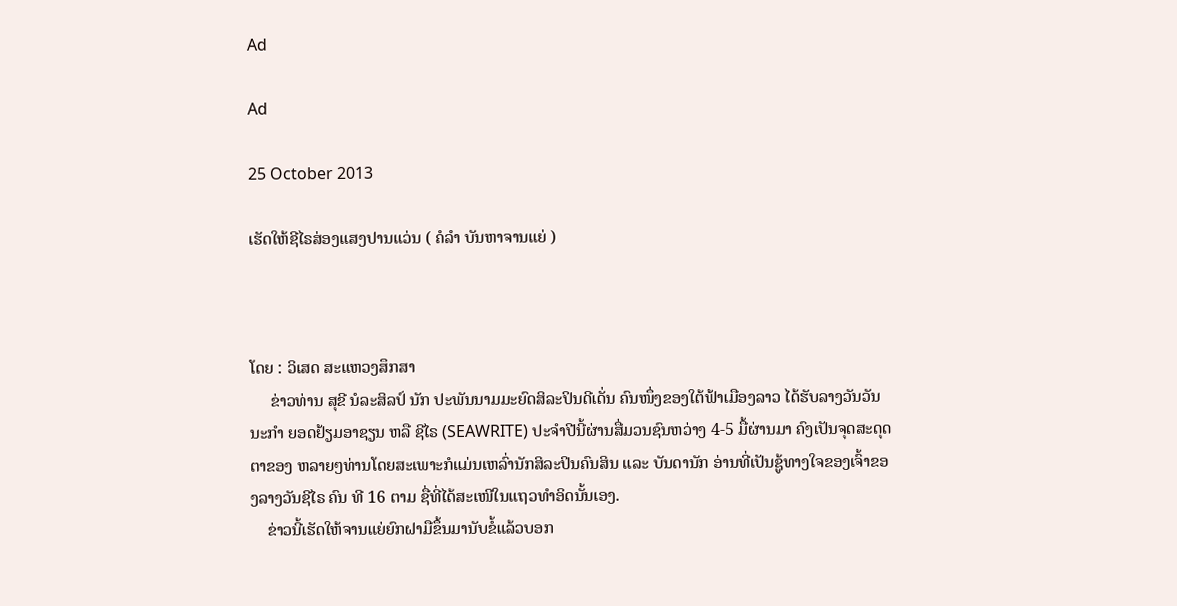Ad

Ad

25 October 2013

ເຮັດໃຫ້ຊີໄຣສ່ອງແສງປານແວ່ນ ( ຄໍລຳ ບັນຫາຈານແຍ່ )



ໂດຍ : ວິເສດ ສະແຫວງສຶກສາ
     ຂ່າວທ່ານ ສຸຂີ ນໍລະສິລປ໌ ນັກ ປະພັນນາມມະຍົດສິລະປິນດີເດັ່ນ ຄົນໜຶ່ງຂອງໃຕ້ຟ້າເມືອງລາວ ໄດ້ຮັບລາງວັນວັນນະກຳ ຍອດຢ້ຽມອາຊຽນ ຫລື ຊີໄຣ (SEAWRITE) ປະຈຳປີນີ້ຜ່ານສື່ມວນຊົນຫວ່າງ 4-5 ມື້ຜ່ານມາ ຄົງເປັນຈຸດສະດຸດຕາຂອງ ຫລາຍໆທ່ານໂດຍສະເພາະກໍແມ່ນເຫລົ່ານັກສິລະປິນຄົນສິນ ແລະ ບັນດານັກ ອ່ານທີ່ເປັນຊູ້ທາງໃຈຂອງເຈົ້າຂອງລາງວັນຊີໄຣ ຄົນ ທີ 16 ຕາມ ຊື່ທີ່ໄດ້ສະເໜີໃນແຖວທຳອິດນັ້ນເອງ.
    ຂ່າວນີ້ເຮັດໃຫ້ຈານແຍ່ຍົກຝາມືຂຶ້ນມານັບຂໍ້ແລ້ວບອກ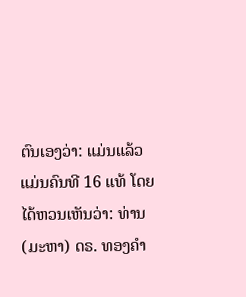ຕົນເອງວ່າ: ແມ່ນແລ້ວ ແມ່ນຄົນທີ 16 ແທ້ ໂດຍໄດ້ຫວນເຫັນວ່າ: ທ່ານ (ມະຫາ) ດຣ. ທອງຄຳ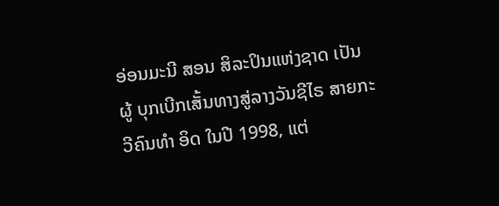ອ່ອນມະນີ ສອນ ສິລະປິນແຫ່ງຊາດ ເປັນຜູ້ ບຸກເບີກເສັ້ນທາງສູ່ລາງວັນຊີໄຣ ສາຍກະວີຄົນທຳ ອິດ ໃນປີ 1998, ແຕ່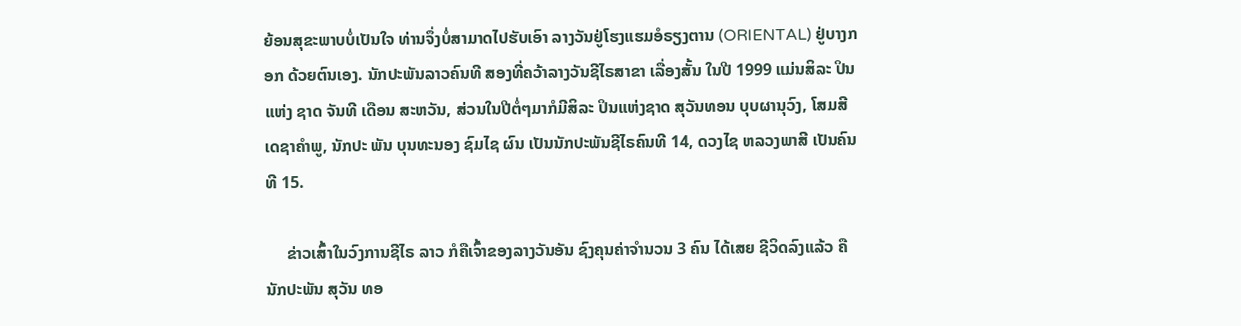ຍ້ອນສຸຂະພາບບໍ່ເປັນໃຈ ທ່ານຈຶ່ງບໍ່ສາມາດໄປຮັບເອົາ ລາງວັນຢູ່ໂຮງແຮມອໍຣຽງຕານ (ORIENTAL) ຢູ່ບາງກອກ ດ້ວຍຕົນເອງ. ນັກປະພັນລາວຄົນທີ ສອງທີ່ຄວ້າລາງວັນຊີໄຣສາຂາ ເລື່ອງສັ້ນ ໃນປີ 1999 ແມ່ນສິລະ ປິນແຫ່ງ ຊາດ ຈັນທີ ເດືອນ ສະຫວັນ, ສ່ວນໃນປີຕໍ່ໆມາກໍມີສິລະ ປິນແຫ່ງຊາດ ສຸວັນທອນ ບຸບຜານຸວົງ, ໂສມສີ ເດຊາຄຳພູ, ນັກປະ ພັນ ບຸນທະນອງ ຊົມໄຊ ຜົນ ເປັນນັກປະພັນຊີໄຣຄົນທີ 14, ດວງໄຊ ຫລວງພາສີ ເປັນຄົນທີ 15.

     ຂ່າວເສົ້າໃນວົງການຊີໄຣ ລາວ ກໍຄືເຈົ້າຂອງລາງວັນອັນ ຊົງຄຸນຄ່າຈຳນວນ 3 ຄົນ ໄດ້ເສຍ ຊີວິດລົງແລ້ວ ຄືນັກປະພັນ ສຸວັນ ທອ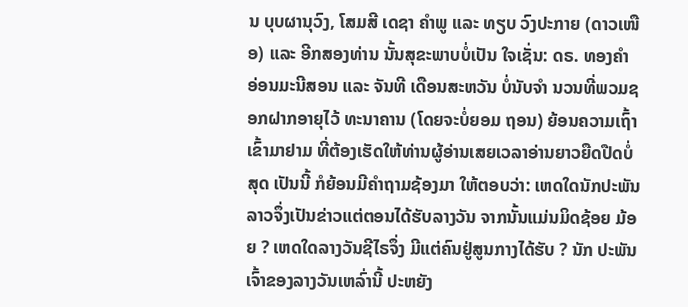ນ ບຸບຜານຸວົງ, ໂສມສີ ເດຊາ ຄຳພູ ແລະ ທຽບ ວົງປະກາຍ (ດາວເໜືອ) ແລະ ອີກສອງທ່ານ ນັ້ນສຸຂະພາບບໍ່ເປັນ ໃຈເຊັ່ນ: ດຣ. ທອງຄຳ ອ່ອນມະນີສອນ ແລະ ຈັນທີ ເດືອນສະຫວັນ ບໍ່ນັບຈຳ ນວນທີ່ພວມຊອກຝາກອາຍຸໄວ້ ທະນາຄານ (ໂດຍຈະບໍ່ຍອມ ຖອນ) ຍ້ອນຄວາມເຖົ້າເຂົ້າມາຢາມ ທີ່ຕ້ອງເຮັດໃຫ້ທ່ານຜູ້ອ່ານເສຍເວລາອ່ານຍາວຍືດປືດບໍ່ສຸດ ເປັນນີ້ ກໍຍ້ອນມີຄຳຖາມຊ້ອງມາ ໃຫ້ຕອບວ່າ: ເຫດໃດນັກປະພັນລາວຈຶ່ງເປັນຂ່າວແຕ່ຕອນໄດ້ຮັບລາງວັນ ຈາກນັ້ນແມ່ນມິດຊ້ອຍ ມ້ອຍ ? ເຫດໃດລາງວັນຊີໄຣຈຶ່ງ ມີແຕ່ຄົນຢູ່ສູນກາງໄດ້ຮັບ ? ນັກ ປະພັນເຈົ້າຂອງລາງວັນເຫລົ່ານີ້ ປະຫຍັງ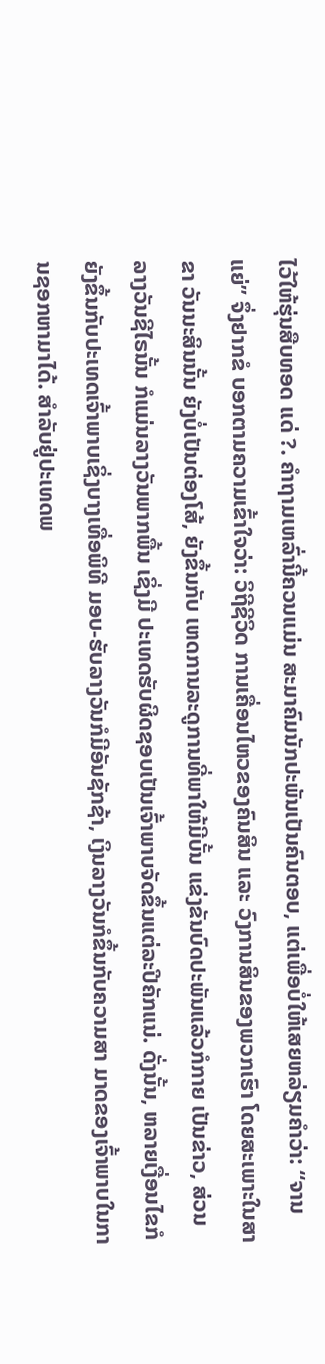ໄວ້ໃຫ້ຮຸ່ນສືບທອດ ແດ່ ?. ຄຳຖາມເຫລົ່ານີ້ຄວນແມ່ນ ສະມາຄົມນັກປະພັນເປັນຄົນຕອບ, ແຕ່ເພື່ອບໍ່ໃຫ້ເສຍຫລ່ຽມຄຳວ່າ: “ຈານແຍ່” ຈຶ່ງຢາກຂໍ ບອກຕາມຄວາມເຂົ້າໃຈວ່າ: ວິຖີຊີວິດ ການເຄື່ອນໄຫວຂອງຄົນສິນ ແລະ ວົງການສິນຂອງພວກເຮົາ ໂດຍສະເພາະໃນສາຂາ ວັນນະສິນນັ້ນ ຍັງບໍ່ເປັນຕ່ອງໂສ້, ຍັງຂຶ້ນກັບ ເຫດການລະດູການທີ່ພາໃຫ້ມີບັ້ນ ແຂ່ງຂັນບົດປະພັນແລ້ວກໍກາຍ ເປັນຂ່າວ, ສ່ວນລາງວັນຊີໄຣນັ້ນ ກໍແມ່ນລາງວັນພາກພື້ນ ເຊິ່ງມີ ປະເທດຮັບຜິດຊອບເປັນເຈົ້າພາບຈັດຂຶ້ນແຕ່ລະປີຄັກແນ່. ດັ່ງນັ້ນ, ຫລາຍເງື່ອນໄຂກໍຍັງຂຶ້ນກັບປະເທດເຈົ້າພາບເຊິ່ງບາງເທື່ອພິທີ ມອບ-ຮັບລາງວັນກໍມີອັນຊັກຊ້າ, ເງິນລາງວັນກໍຂຶ້ນກັບຄວາມສາ ມາດຂອງເຈົ້າພາບໃນການຊອກຫາມາໄດ້. ສຳລັບຢູ່ປະເທດພ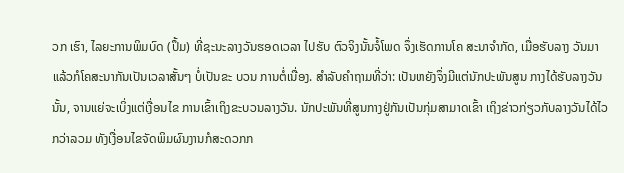ວກ ເຮົາ, ໄລຍະການພິມບົດ (ປຶ້ມ) ທີ່ຊະນະລາງວັນຮອດເວລາ ໄປຮັບ ຕົວຈິງນັ້ນຈໍ້ໂພດ ຈຶ່ງເຮັດການໂຄ ສະນາຈຳກັດ, ເມື່ອຮັບລາງ ວັນມາແລ້ວກໍໂຄສະນາກັນເປັນເວລາສັ້ນໆ ບໍ່ເປັນຂະ ບວນ ການຕໍ່ເນື່ອງ. ສຳລັບຄຳຖາມທີ່ວ່າ: ເປັນຫຍັງຈຶ່ງມີແຕ່ນັກປະພັນສູນ ກາງໄດ້ຮັບລາງວັນນັ້ນ, ຈານແຍ່ຈະເບິ່ງແຕ່ເງື່ອນໄຂ ການເຂົ້າເຖິງຂະບວນລາງວັນ. ນັກປະພັນທີ່ສູນກາງຢູ່ກັນເປັນກຸ່ມສາມາດເຂົ້າ ເຖິງຂ່າວກ່ຽວກັບລາງວັນໄດ້ໄວກວ່າລວມ ທັງເງື່ອນໄຂຈັດພິມຜົນງານກໍສະດວກກ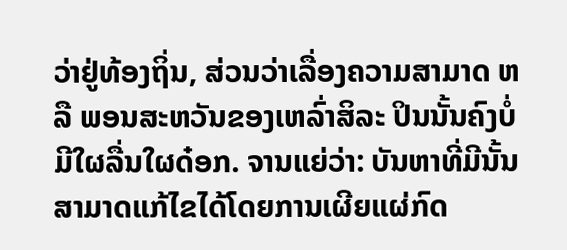ວ່າຢູ່ທ້ອງຖິ່ນ, ສ່ວນວ່າເລື່ອງຄວາມສາມາດ ຫລື ພອນສະຫວັນຂອງເຫລົ່າສິລະ ປິນນັ້ນຄົງບໍ່ມີໃຜລື່ນໃຜດ໋ອກ. ຈານແຍ່ວ່າ: ບັນຫາທີ່ມີນັ້ນສາມາດແກ້ໄຂໄດ້ໂດຍການເຜີຍແຜ່ກົດ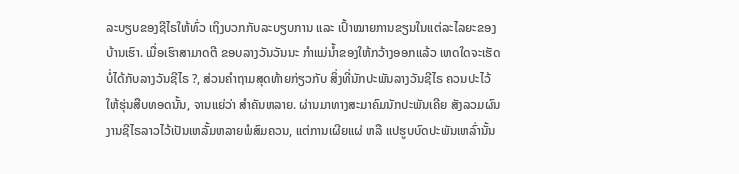ລະບຽບຂອງຊີໄຣໃຫ້ທົ່ວ ເຖິງບວກກັບລະບຽບການ ແລະ ເປົ້າໝາຍການຂຽນໃນແຕ່ລະໄລຍະຂອງບ້ານເຮົາ. ເມື່ອເຮົາສາມາດຕີ ຂອບລາງວັນວັນນະ ກຳແມ່ນ້ຳຂອງໃຫ້ກວ້າງອອກແລ້ວ ເຫດໃດຈະເຮັດບໍ່ໄດ້ກັບລາງວັນຊີໄຣ ?, ສ່ວນຄຳຖາມສຸດທ້າຍກ່ຽວກັບ ສິ່ງທີ່ນັກປະພັນລາງວັນຊີໄຣ ຄວນປະໄວ້ໃຫ້ຮຸ່ນສືບທອດນັ້ນ, ຈານແຍ່ວ່າ ສຳຄັນຫລາຍ. ຜ່ານມາທາງສະມາຄົມນັກປະພັນເຄີຍ ສັງລວມຜົນງານຊີໄຣລາວໄວ້ເປັນເຫລັ້ມຫລາຍພໍສົມຄວນ, ແຕ່ການເຜີຍແຜ່ ຫລື ແປຮູບບົດປະພັນເຫລົ່ານັ້ນ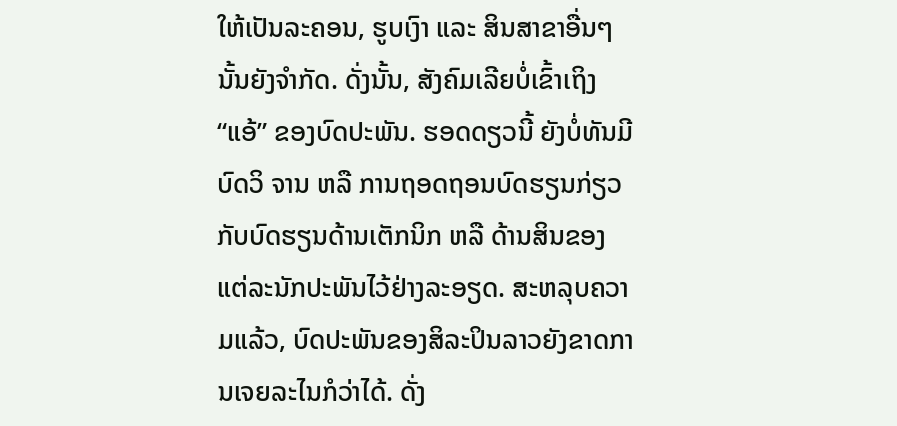ໃຫ້ເປັນລະຄອນ, ຮູບເງົາ ແລະ ສິນສາຂາອື່ນໆນັ້ນຍັງຈຳກັດ. ດັ່ງນັ້ນ, ສັງຄົມເລີຍບໍ່ເຂົ້າເຖິງ “ແອ້” ຂອງບົດປະພັນ. ຮອດດຽວນີ້ ຍັງບໍ່ທັນມີບົດວິ ຈານ ຫລື ການຖອດຖອນບົດຮຽນກ່ຽວກັບບົດຮຽນດ້ານເຕັກນິກ ຫລື ດ້ານສິນຂອງແຕ່ລະນັກປະພັນໄວ້ຢ່າງລະອຽດ. ສະຫລຸບຄວາມແລ້ວ, ບົດປະພັນຂອງສິລະປິນລາວຍັງຂາດການເຈຍລະໄນກໍວ່າໄດ້. ດັ່ງ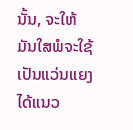ນັ້ນ, ຈະໃຫ້ມັນໃສພໍຈະໃຊ້ເປັນແວ່ນແຍງ ໄດ້ແນວ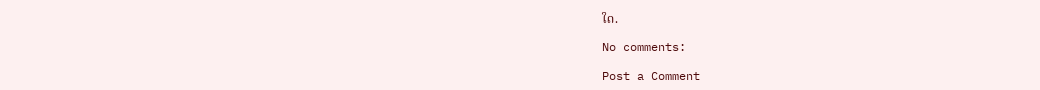ໃດ.

No comments:

Post a Comment